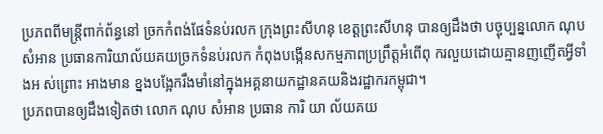ប្រភពពីមន្ត្រីពាក់ព័ន្ធនៅ ច្រកកំពង់ផែទំនប់រលក ក្រុងព្រះសីហនុ ខេត្តព្រះសីហនុ បានឲ្យដឹងថា បច្ចុប្បន្នលោក ណុប សំអាន ប្រធានការិយាល័យគយច្រកទំនប់រលក កំពុងបង្កើនសកម្មភាពប្រព្រឹត្តអំពើពុ ករលួយដោយគ្មានញញើតអ្វីទាំងអ ស់ព្រោះ អាងមាន ខ្នងបង្អែករឹងមាំនៅក្នុងអគ្គនាយកដ្ឋានគយនិងរដ្ឋាករកម្ពុជា។
ប្រភពបានឲ្យដឹងទៀតថា លោក ណុប សំអាន ប្រធាន ការិ យា ល័យគយ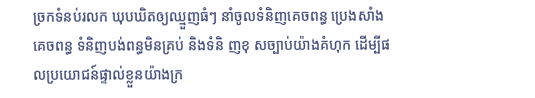ច្រកទំនប់រលក ឃុបឃិតឲ្យឈ្មួញធំៗ នាំចូលទំនិញគេចពន្ធ ប្រេងសាំងគេចពន្ធ ទំនិញបង់ពន្ធមិនគ្រប់ និងទំនិ ញខុ សច្បាប់យ៉ាងគំហុក ដើម្បីផលប្រយោជន៍ផ្ទាល់ខ្លួនយ៉ាងក្រ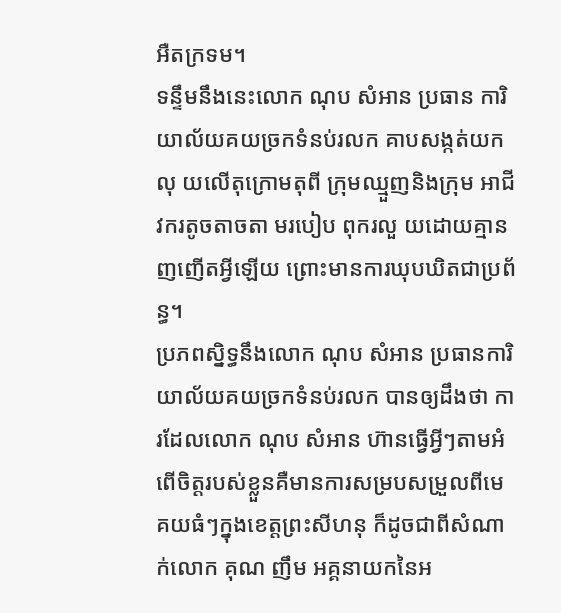អឺតក្រទម។
ទន្ទឹមនឹងនេះលោក ណុប សំអាន ប្រធាន ការិយាល័យគយច្រកទំនប់រលក គាបសង្កត់យកលុ យលើតុក្រោមតុពី ក្រុមឈ្មួញនិងក្រុម អាជីវករតូចតាចតា មរបៀប ពុករលួ យដោយគ្មានញញើតអ្វីឡើយ ព្រោះមានការឃុបឃិតជាប្រព័ន្ធ។
ប្រភពស្និទ្ធនឹងលោក ណុប សំអាន ប្រធានការិយាល័យគយច្រកទំនប់រលក បានឲ្យដឹងថា ការដែលលោក ណុប សំអាន ហ៊ានធ្វើអ្វីៗតាមអំពើចិត្តរបស់ខ្លួនគឺមានការសម្របសម្រួលពីមេគយធំៗក្នុងខេត្តព្រះសីហនុ ក៏ដូចជាពីសំណាក់លោក គុណ ញឹម អគ្គនាយកនៃអ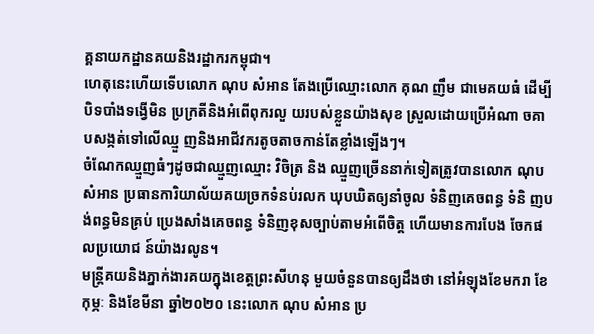គ្គនាយកដ្ឋានគយនិងរដ្ឋាករកម្ពុជា។
ហេតុនេះហើយទើបលោក ណុប សំអាន តែងប្រើឈ្មោះលោក គុណ ញឹម ជាមេគយធំ ដើម្បីបិទបាំងទង្វើមិន ប្រក្រតីនិងអំពើពុករលួ យរបស់ខ្លួនយ៉ាងសុខ ស្រួលដោយប្រើអំណា ចគា បសង្កត់ទៅលើឈ្មួ ញនិងអាជីវករតូចតាចកាន់តែខ្លាំងឡើងៗ។
ចំណែកឈ្មួញធំៗដូចជាឈ្មួញឈ្មោះ វិចិត្រ និង ឈ្មួញច្រើននាក់ទៀតត្រូវបានលោក ណុប សំអាន ប្រធានការិយាល័យគយច្រកទំនប់រលក ឃុបឃិតឲ្យនាំចូល ទំនិញគេចពន្ធ ទំនិ ញបង់ពន្ធមិនគ្រប់ ប្រេងសាំងគេចពន្ធ ទំនិញខុសច្បាប់តាមអំពើចិត្ត ហើយមានការបែង ចែកផលប្រយោជ ន៍យ៉ាងរលូន។
មន្ត្រីគយនិងភ្នាក់ងារគយក្នុងខេត្តព្រះសីហនុ មួយចំនួនបានឲ្យដឹងថា នៅអំឡុងខែមករា ខែកុម្ភៈ និងខែមីនា ឆ្នាំ២០២០ នេះលោក ណុប សំអាន ប្រ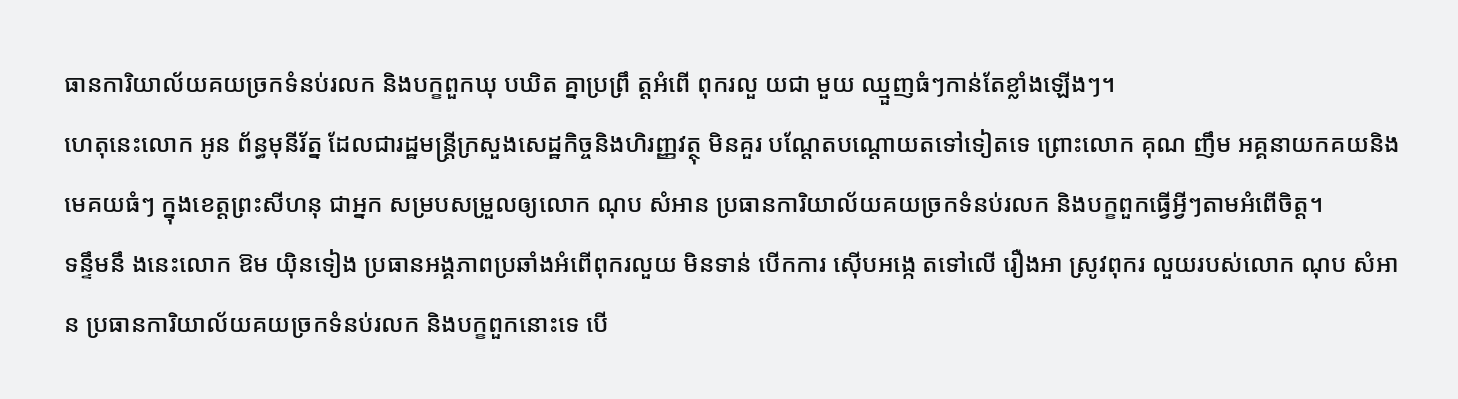ធានការិយាល័យគយច្រកទំនប់រលក និងបក្ខពួកឃុ បឃិត គ្នាប្រព្រឹ ត្តអំពើ ពុករលួ យជា មួយ ឈ្មួញធំៗកាន់តែខ្លាំងឡើងៗ។
ហេតុនេះលោក អូន ព័ន្ធមុនីរ័ត្ន ដែលជារដ្ឋមន្ត្រីក្រសួងសេដ្ឋកិច្ចនិងហិរញ្ញវត្ថុ មិនគួរ បណ្តែតបណ្តោយតទៅទៀតទេ ព្រោះលោក គុណ ញឹម អគ្គនាយកគយនិងមេគយធំៗ ក្នុងខេត្តព្រះសីហនុ ជាអ្នក សម្របសម្រួលឲ្យលោក ណុប សំអាន ប្រធានការិយាល័យគយច្រកទំនប់រលក និងបក្ខពួកធ្វើអ្វីៗតាមអំពើចិត្ត។
ទន្ទឹមនឹ ងនេះលោក ឱម យ៉ិនទៀង ប្រធានអង្គភាពប្រឆាំងអំពើពុករលួយ មិនទាន់ បើកការ ស៊ើបអង្កេ តទៅលើ រឿងអា ស្រូវពុករ លួយរបស់លោក ណុប សំអាន ប្រធានការិយាល័យគយច្រកទំនប់រលក និងបក្ខពួកនោះទេ បើ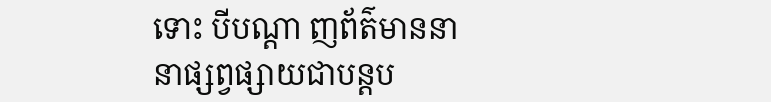ទោះ បីបណ្តា ញព័ត៌មាននានាផ្សព្វផ្សាយជាបន្តប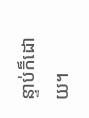ន្ទាប់ក៏ដោយ។